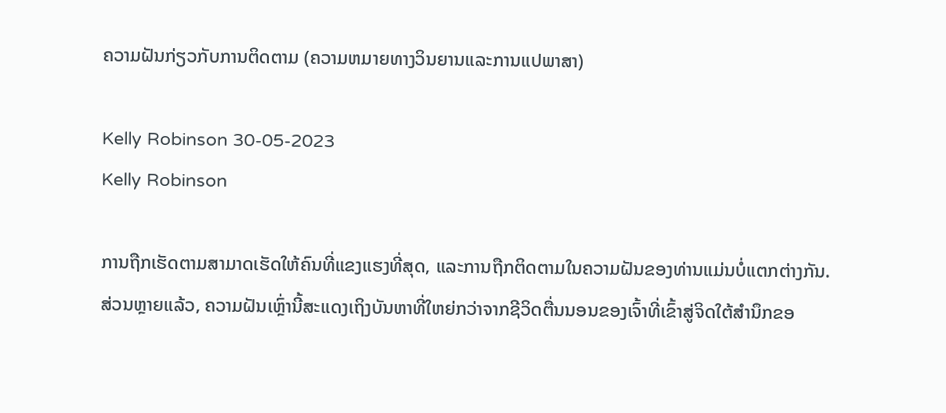ຄວາມຝັນກ່ຽວກັບການຕິດຕາມ (ຄວາມຫມາຍທາງວິນຍານແລະການແປພາສາ)

Kelly Robinson 30-05-2023
Kelly Robinson

ການຖືກເຮັດຕາມສາມາດເຮັດໃຫ້ຄົນທີ່ແຂງແຮງທີ່ສຸດ, ແລະການຖືກຕິດຕາມໃນຄວາມຝັນຂອງທ່ານແມ່ນບໍ່ແຕກຕ່າງກັນ. ສ່ວນຫຼາຍແລ້ວ, ຄວາມຝັນເຫຼົ່ານີ້ສະແດງເຖິງບັນຫາທີ່ໃຫຍ່ກວ່າຈາກຊີວິດຕື່ນນອນຂອງເຈົ້າທີ່ເຂົ້າສູ່ຈິດໃຕ້ສຳນຶກຂອ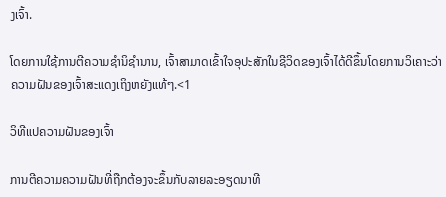ງເຈົ້າ.

ໂດຍການໃຊ້ການຕີຄວາມຊຳນິຊຳນານ, ເຈົ້າສາມາດເຂົ້າໃຈອຸປະສັກໃນຊີວິດຂອງເຈົ້າໄດ້ດີຂຶ້ນໂດຍການວິເຄາະວ່າຄວາມຝັນຂອງເຈົ້າສະແດງເຖິງຫຍັງແທ້ໆ.<1

ວິທີແປຄວາມຝັນຂອງເຈົ້າ

ການຕີຄວາມຄວາມຝັນທີ່ຖືກຕ້ອງຈະຂຶ້ນກັບລາຍລະອຽດນາທີ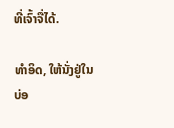ທີ່ເຈົ້າຈື່ໄດ້.

ທຳອິດ, ໃຫ້ນັ່ງຢູ່ໃນບ່ອ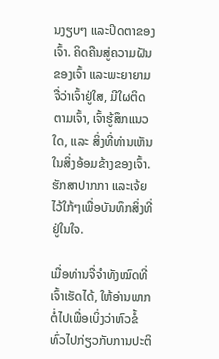ນງຽບໆ ແລະປິດຕາຂອງເຈົ້າ. ຄິດຄືນສູ່ຄວາມຝັນຂອງເຈົ້າ ແລະພະຍາຍາມຈື່ວ່າເຈົ້າຢູ່ໃສ, ມີໃຜຕິດຕາມເຈົ້າ, ເຈົ້າຮູ້ສຶກແນວໃດ, ແລະ ສິ່ງທີ່ທ່ານເຫັນໃນສິ່ງອ້ອມຂ້າງຂອງເຈົ້າ. ຮັກສາປາກກາ ແລະເຈ້ຍໄວ້ໃກ້ໆເພື່ອບັນທຶກສິ່ງທີ່ຢູ່ໃນໃຈ.

ເມື່ອທ່ານຈື່ຈໍາທັງໝົດທີ່ເຈົ້າເຮັດໄດ້, ໃຫ້ອ່ານພາກຕໍ່ໄປເພື່ອເບິ່ງວ່າຫົວຂໍ້ທົ່ວໄປກ່ຽວກັບການປະຕິ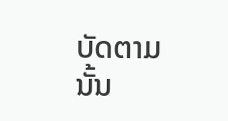ບັດຕາມນັ້ນ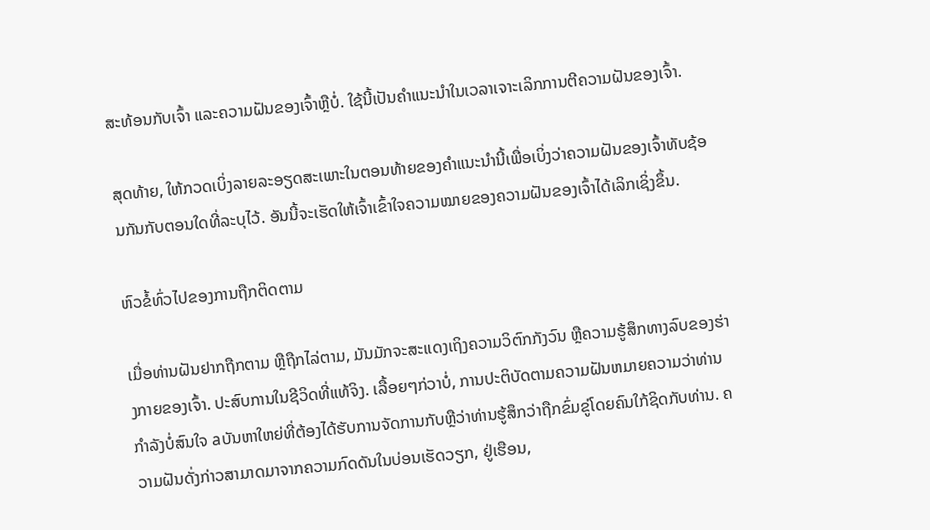ສະທ້ອນກັບເຈົ້າ ແລະຄວາມຝັນຂອງເຈົ້າຫຼືບໍ່. ໃຊ້ນີ້ເປັນຄຳແນະນຳໃນເວລາເຈາະເລິກການຕີຄວາມຝັນຂອງເຈົ້າ.

ສຸດທ້າຍ, ໃຫ້ກວດເບິ່ງລາຍລະອຽດສະເພາະໃນຕອນທ້າຍຂອງຄຳແນະນຳນີ້ເພື່ອເບິ່ງວ່າຄວາມຝັນຂອງເຈົ້າທັບຊ້ອນກັນກັບຕອນໃດທີ່ລະບຸໄວ້. ອັນນີ້ຈະເຮັດໃຫ້ເຈົ້າເຂົ້າໃຈຄວາມໝາຍຂອງຄວາມຝັນຂອງເຈົ້າໄດ້ເລິກເຊິ່ງຂຶ້ນ.

ຫົວຂໍ້ທົ່ວໄປຂອງການຖືກຕິດຕາມ

ເມື່ອທ່ານຝັນຢາກຖືກຕາມ ຫຼືຖືກໄລ່ຕາມ, ມັນມັກຈະສະແດງເຖິງຄວາມວິຕົກກັງວົນ ຫຼືຄວາມຮູ້ສຶກທາງລົບຂອງຮ່າງກາຍຂອງເຈົ້າ. ປະສົບການໃນຊີວິດທີ່ແທ້ຈິງ. ເລື້ອຍໆກ່ວາບໍ່, ການປະຕິບັດຕາມຄວາມຝັນຫມາຍຄວາມວ່າທ່ານກໍາລັງບໍ່ສົນໃຈ aບັນຫາໃຫຍ່ທີ່ຕ້ອງໄດ້ຮັບການຈັດການກັບຫຼືວ່າທ່ານຮູ້ສຶກວ່າຖືກຂົ່ມຂູ່ໂດຍຄົນໃກ້ຊິດກັບທ່ານ. ຄວາມຝັນດັ່ງກ່າວສາມາດມາຈາກຄວາມກົດດັນໃນບ່ອນເຮັດວຽກ, ຢູ່ເຮືອນ,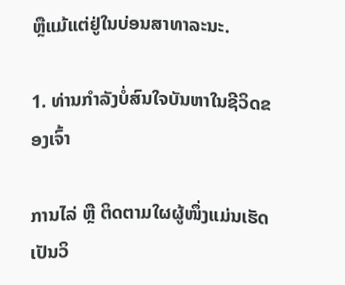ຫຼືແມ້ແຕ່ຢູ່ໃນບ່ອນສາທາລະນະ.

1. ທ່ານກຳລັງບໍ່ສົນໃຈບັນຫາໃນຊີວິດຂອງເຈົ້າ

ການໄລ່ ຫຼື ຕິດຕາມໃຜຜູ້ໜຶ່ງແມ່ນເຮັດເປັນວິ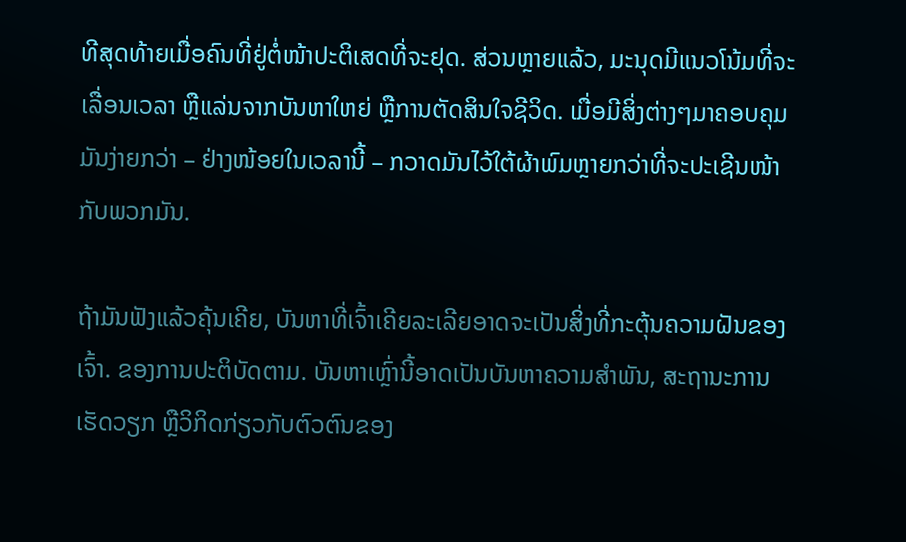ທີສຸດທ້າຍເມື່ອຄົນທີ່ຢູ່ຕໍ່ໜ້າປະຕິເສດທີ່ຈະຢຸດ. ສ່ວນຫຼາຍແລ້ວ, ມະນຸດມີແນວໂນ້ມທີ່ຈະເລື່ອນເວລາ ຫຼືແລ່ນຈາກບັນຫາໃຫຍ່ ຫຼືການຕັດສິນໃຈຊີວິດ. ເມື່ອມີສິ່ງຕ່າງໆມາຄອບຄຸມມັນງ່າຍກວ່າ – ຢ່າງໜ້ອຍໃນເວລານີ້ – ກວາດມັນໄວ້ໃຕ້ຜ້າພົມຫຼາຍກວ່າທີ່ຈະປະເຊີນໜ້າກັບພວກມັນ.

ຖ້າມັນຟັງແລ້ວຄຸ້ນເຄີຍ, ບັນຫາທີ່ເຈົ້າເຄີຍລະເລີຍອາດຈະເປັນສິ່ງທີ່ກະຕຸ້ນຄວາມຝັນຂອງເຈົ້າ. ຂອງການປະຕິບັດຕາມ. ບັນຫາເຫຼົ່ານີ້ອາດເປັນບັນຫາຄວາມສຳພັນ, ສະຖານະການເຮັດວຽກ ຫຼືວິກິດກ່ຽວກັບຕົວຕົນຂອງ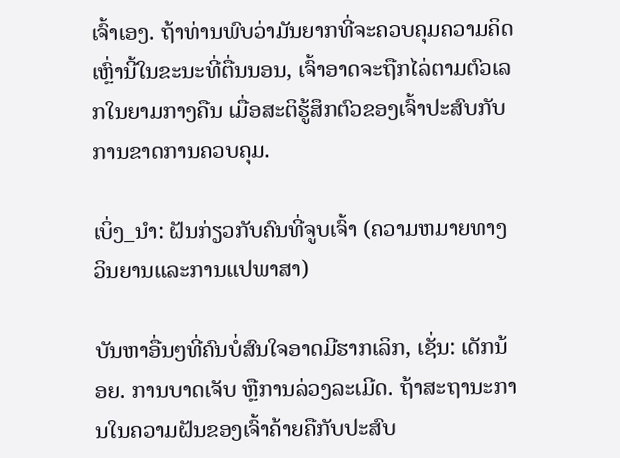ເຈົ້າເອງ. ຖ້າທ່ານພົບວ່າມັນຍາກທີ່ຈະຄວບຄຸມຄວາມຄິດເຫຼົ່ານີ້ໃນຂະນະທີ່ຕື່ນນອນ, ເຈົ້າອາດຈະຖືກໄລ່ຕາມຕົວເລກໃນຍາມກາງຄືນ ເມື່ອສະຕິຮູ້ສຶກຕົວຂອງເຈົ້າປະສົບກັບການຂາດການຄວບຄຸມ.

ເບິ່ງ_ນຳ: ຝັນກ່ຽວກັບຄົນທີ່ຈູບເຈົ້າ (ຄວາມຫມາຍທາງວິນຍານແລະການແປພາສາ)

ບັນຫາອື່ນໆທີ່ຄົນບໍ່ສົນໃຈອາດມີຮາກເລິກ, ເຊັ່ນ: ເດັກນ້ອຍ. ການບາດເຈັບ ຫຼືການລ່ວງລະເມີດ. ຖ້າສະຖານະການໃນຄວາມຝັນຂອງເຈົ້າຄ້າຍຄືກັບປະສົບ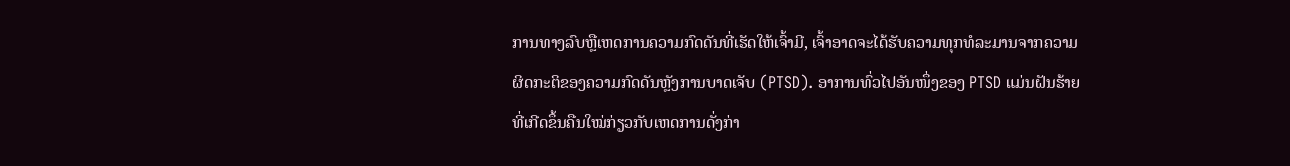ການທາງລົບຫຼືເຫດການຄວາມກົດດັນທີ່ເຮັດໃຫ້ເຈົ້າມີ, ເຈົ້າອາດຈະໄດ້ຮັບຄວາມທຸກທໍລະມານຈາກຄວາມຜິດກະຕິຂອງຄວາມກົດດັນຫຼັງການບາດເຈັບ (PTSD). ອາການທົ່ວໄປອັນໜຶ່ງຂອງ PTSD ແມ່ນຝັນຮ້າຍທີ່ເກີດຂຶ້ນຄືນໃໝ່ກ່ຽວກັບເຫດການດັ່ງກ່າ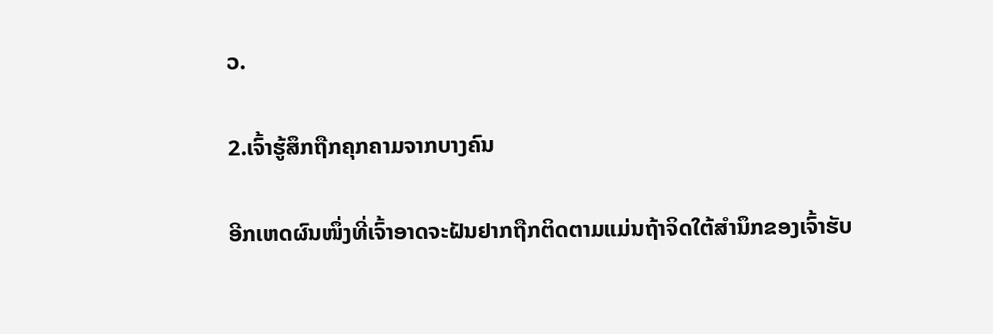ວ.

2.ເຈົ້າຮູ້ສຶກຖືກຄຸກຄາມຈາກບາງຄົນ

ອີກເຫດຜົນໜຶ່ງທີ່ເຈົ້າອາດຈະຝັນຢາກຖືກຕິດຕາມແມ່ນຖ້າຈິດໃຕ້ສຳນຶກຂອງເຈົ້າຮັບ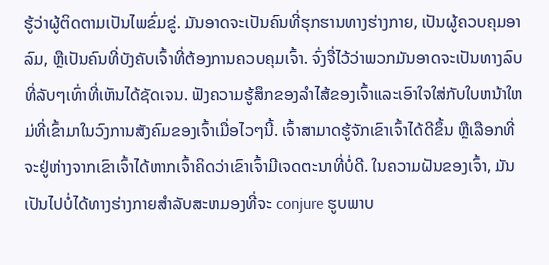ຮູ້ວ່າຜູ້ຕິດຕາມເປັນໄພຂົ່ມຂູ່. ມັນອາດຈະເປັນຄົນທີ່ຮຸກຮານທາງຮ່າງກາຍ, ເປັນຜູ້ຄວບຄຸມອາລົມ, ຫຼືເປັນຄົນທີ່ບັງຄັບເຈົ້າທີ່ຕ້ອງການຄວບຄຸມເຈົ້າ. ຈົ່ງຈື່ໄວ້ວ່າພວກມັນອາດຈະເປັນທາງລົບທີ່ລັບໆເທົ່າທີ່ເຫັນໄດ້ຊັດເຈນ. ຟັງຄວາມຮູ້ສຶກຂອງລໍາໄສ້ຂອງເຈົ້າແລະເອົາໃຈໃສ່ກັບໃບຫນ້າໃຫມ່ທີ່ເຂົ້າມາໃນວົງການສັງຄົມຂອງເຈົ້າເມື່ອໄວໆນີ້. ເຈົ້າສາມາດຮູ້ຈັກເຂົາເຈົ້າໄດ້ດີຂຶ້ນ ຫຼືເລືອກທີ່ຈະຢູ່ຫ່າງຈາກເຂົາເຈົ້າໄດ້ຫາກເຈົ້າຄິດວ່າເຂົາເຈົ້າມີເຈດຕະນາທີ່ບໍ່ດີ. ໃນຄວາມຝັນຂອງເຈົ້າ, ມັນເປັນໄປບໍ່ໄດ້ທາງຮ່າງກາຍສໍາລັບສະຫມອງທີ່ຈະ conjure ຮູບພາບ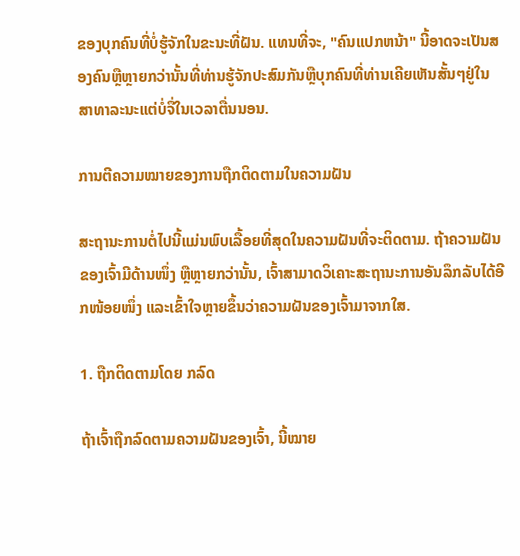ຂອງບຸກຄົນທີ່ບໍ່ຮູ້ຈັກໃນຂະນະທີ່ຝັນ. ແທນທີ່ຈະ, "ຄົນແປກຫນ້າ" ນີ້ອາດຈະເປັນສອງຄົນຫຼືຫຼາຍກວ່ານັ້ນທີ່ທ່ານຮູ້ຈັກປະສົມກັນຫຼືບຸກຄົນທີ່ທ່ານເຄີຍເຫັນສັ້ນໆຢູ່ໃນສາທາລະນະແຕ່ບໍ່ຈື່ໃນເວລາຕື່ນນອນ.

ການຕີຄວາມໝາຍຂອງການຖືກຕິດຕາມໃນຄວາມຝັນ

ສະຖານະການຕໍ່ໄປນີ້ແມ່ນພົບເລື້ອຍທີ່ສຸດໃນຄວາມຝັນທີ່ຈະຕິດຕາມ. ຖ້າຄວາມຝັນຂອງເຈົ້າມີດ້ານໜຶ່ງ ຫຼືຫຼາຍກວ່ານັ້ນ, ເຈົ້າສາມາດວິເຄາະສະຖານະການອັນລຶກລັບໄດ້ອີກໜ້ອຍໜຶ່ງ ແລະເຂົ້າໃຈຫຼາຍຂຶ້ນວ່າຄວາມຝັນຂອງເຈົ້າມາຈາກໃສ.

1. ຖືກຕິດຕາມໂດຍ ກລົດ

ຖ້າເຈົ້າຖືກລົດຕາມຄວາມຝັນຂອງເຈົ້າ, ນີ້ໝາຍ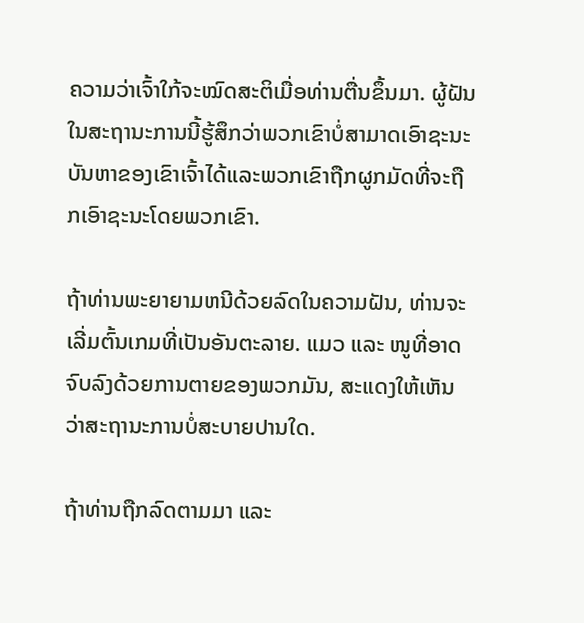ຄວາມວ່າເຈົ້າໃກ້ຈະໝົດສະຕິເມື່ອທ່ານຕື່ນຂຶ້ນມາ. ຜູ້ຝັນໃນສະຖານະການນີ້ຮູ້ສຶກວ່າພວກເຂົາບໍ່ສາມາດເອົາຊະນະບັນຫາຂອງເຂົາເຈົ້າໄດ້ແລະພວກເຂົາຖືກຜູກມັດທີ່ຈະຖືກເອົາຊະນະໂດຍພວກເຂົາ.

ຖ້າທ່ານພະຍາຍາມຫນີດ້ວຍລົດໃນຄວາມຝັນ, ທ່ານຈະເລີ່ມຕົ້ນເກມທີ່ເປັນອັນຕະລາຍ. ແມວ ແລະ ໜູທີ່ອາດຈົບລົງດ້ວຍການຕາຍຂອງພວກມັນ, ສະແດງໃຫ້ເຫັນວ່າສະຖານະການບໍ່ສະບາຍປານໃດ.

ຖ້າທ່ານຖືກລົດຕາມມາ ແລະ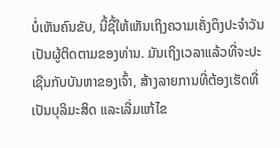ບໍ່ເຫັນຄົນຂັບ, ນີ້ຊີ້ໃຫ້ເຫັນເຖິງຄວາມເຄັ່ງຕຶງປະຈໍາວັນເປັນຜູ້ຕິດຕາມຂອງທ່ານ. ມັນເຖິງເວລາແລ້ວທີ່ຈະປະເຊີນກັບບັນຫາຂອງເຈົ້າ, ສ້າງລາຍການທີ່ຕ້ອງເຮັດທີ່ເປັນບຸລິມະສິດ ແລະເລີ່ມແກ້ໄຂ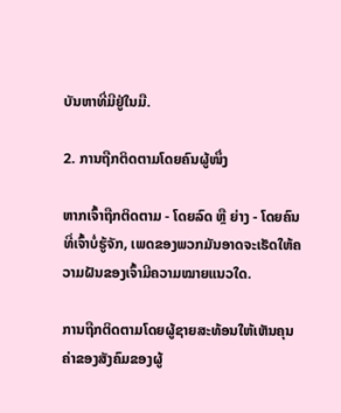ບັນຫາທີ່ມີຢູ່ໃນມື.

2. ການຖືກຕິດຕາມໂດຍຄົນຜູ້ໜຶ່ງ

ຫາກເຈົ້າຖືກຕິດຕາມ - ໂດຍລົດ ຫຼື ຍ່າງ - ໂດຍຄົນທີ່ເຈົ້າບໍ່ຮູ້ຈັກ, ເພດຂອງພວກມັນອາດຈະເຮັດໃຫ້ຄວາມຝັນຂອງເຈົ້າມີຄວາມໝາຍແນວໃດ.

ການຖືກຕິດຕາມໂດຍຜູ້ຊາຍສະທ້ອນໃຫ້ເຫັນຄຸນຄ່າຂອງສັງຄົມຂອງຜູ້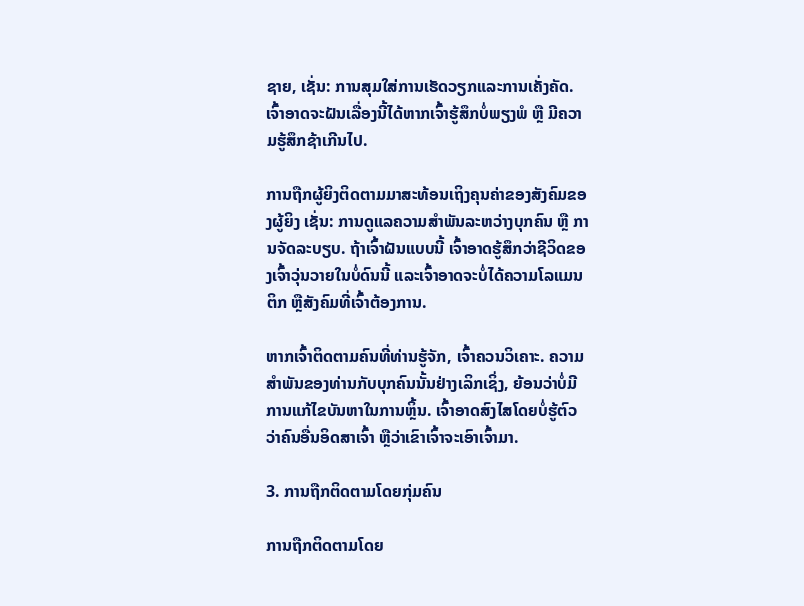ຊາຍ, ເຊັ່ນ: ການສຸມໃສ່ການເຮັດວຽກແລະການເຄັ່ງຄັດ. ເຈົ້າອາດຈະຝັນເລື່ອງນີ້ໄດ້ຫາກເຈົ້າຮູ້ສຶກບໍ່ພຽງພໍ ຫຼື ມີຄວາມຮູ້ສຶກຊ້າເກີນໄປ.

ການຖືກຜູ້ຍິງຕິດຕາມມາສະທ້ອນເຖິງຄຸນຄ່າຂອງສັງຄົມຂອງຜູ້ຍິງ ເຊັ່ນ: ການດູແລຄວາມສໍາພັນລະຫວ່າງບຸກຄົນ ຫຼື ການຈັດລະບຽບ. ຖ້າເຈົ້າຝັນແບບນີ້ ເຈົ້າອາດຮູ້ສຶກວ່າຊີວິດຂອງເຈົ້າວຸ່ນວາຍໃນບໍ່ດົນນີ້ ແລະເຈົ້າອາດຈະບໍ່ໄດ້ຄວາມໂລແມນຕິກ ຫຼືສັງຄົມທີ່ເຈົ້າຕ້ອງການ.

ຫາກເຈົ້າຕິດຕາມຄົນທີ່ທ່ານຮູ້ຈັກ, ເຈົ້າຄວນວິເຄາະ. ຄວາມສໍາພັນຂອງທ່ານກັບບຸກຄົນນັ້ນຢ່າງເລິກເຊິ່ງ, ຍ້ອນວ່າບໍ່ມີການແກ້ໄຂບັນຫາໃນການຫຼິ້ນ. ເຈົ້າອາດສົງໄສໂດຍບໍ່ຮູ້ຕົວວ່າຄົນອື່ນອິດສາເຈົ້າ ຫຼືວ່າເຂົາເຈົ້າຈະເອົາເຈົ້າມາ.

3. ການຖືກຕິດຕາມໂດຍກຸ່ມຄົນ

ການຖືກຕິດຕາມໂດຍ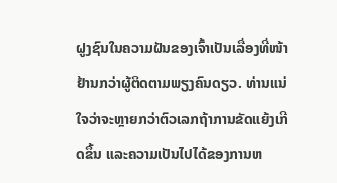ຝູງຊົນໃນຄວາມຝັນຂອງເຈົ້າເປັນເລື່ອງທີ່ໜ້າຢ້ານກວ່າຜູ້ຕິດຕາມພຽງຄົນດຽວ. ທ່ານແນ່ໃຈວ່າຈະຫຼາຍກວ່າຕົວເລກຖ້າການຂັດແຍ້ງເກີດຂຶ້ນ ແລະຄວາມເປັນໄປໄດ້ຂອງການຫ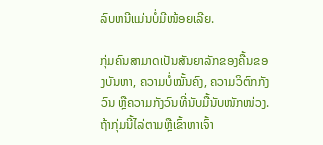ລົບຫນີແມ່ນບໍ່ມີໜ້ອຍເລີຍ.

ກຸ່ມຄົນສາມາດເປັນສັນຍາລັກຂອງຄື້ນຂອງບັນຫາ, ຄວາມບໍ່ໝັ້ນຄົງ, ຄວາມວິຕົກກັງວົນ ຫຼືຄວາມກັງວົນທີ່ນັບມື້ນັບໜັກໜ່ວງ. ຖ້າກຸ່ມນີ້ໄລ່ຕາມຫຼືເຂົ້າຫາເຈົ້າ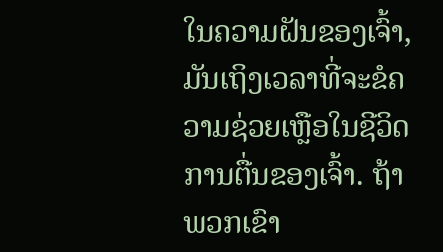ໃນຄວາມຝັນຂອງເຈົ້າ, ມັນເຖິງເວລາທີ່ຈະຂໍຄວາມຊ່ວຍເຫຼືອໃນຊີວິດການຕື່ນຂອງເຈົ້າ. ຖ້າພວກເຂົາ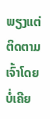ພຽງແຕ່ຕິດຕາມເຈົ້າໂດຍບໍ່ເຄີຍ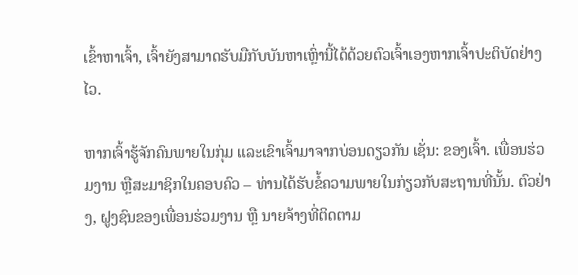ເຂົ້າຫາເຈົ້າ, ເຈົ້າຍັງສາມາດຮັບມືກັບບັນຫາເຫຼົ່ານີ້ໄດ້ດ້ວຍຕົວເຈົ້າເອງຫາກເຈົ້າປະຕິບັດຢ່າງໄວ.

ຫາກເຈົ້າຮູ້ຈັກຄົນພາຍໃນກຸ່ມ ແລະເຂົາເຈົ້າມາຈາກບ່ອນດຽວກັນ ເຊັ່ນ: ຂອງເຈົ້າ. ເພື່ອນຮ່ວມງານ ຫຼືສະມາຊິກໃນຄອບຄົວ – ທ່ານໄດ້ຮັບຂໍ້ຄວາມພາຍໃນກ່ຽວກັບສະຖານທີ່ນັ້ນ. ຕົວຢ່າງ, ຝູງຊົນຂອງເພື່ອນຮ່ວມງານ ຫຼື ນາຍຈ້າງທີ່ຕິດຕາມ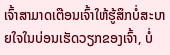ເຈົ້າສາມາດເຕືອນເຈົ້າໃຫ້ຮູ້ສຶກບໍ່ສະບາຍໃຈໃນບ່ອນເຮັດວຽກຂອງເຈົ້າ, ບໍ່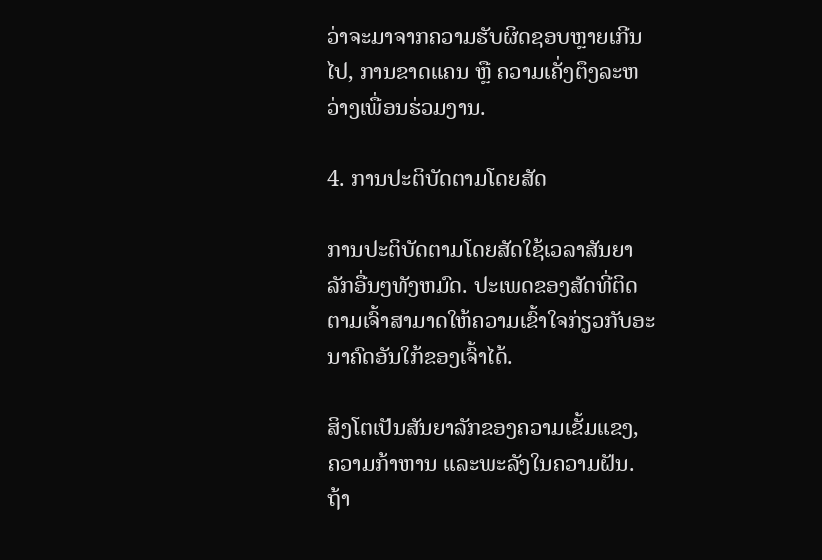ວ່າຈະມາຈາກຄວາມຮັບຜິດຊອບຫຼາຍເກີນໄປ, ການຂາດແຄນ ຫຼື ຄວາມເຄັ່ງຕຶງລະຫວ່າງເພື່ອນຮ່ວມງານ.

4. ການປະຕິບັດຕາມໂດຍສັດ

ການປະຕິບັດຕາມໂດຍສັດໃຊ້ເວລາສັນຍາລັກອື່ນໆທັງຫມົດ. ປະເພດຂອງສັດທີ່ຕິດຕາມເຈົ້າສາມາດໃຫ້ຄວາມເຂົ້າໃຈກ່ຽວກັບອະນາຄົດອັນໃກ້ຂອງເຈົ້າໄດ້.

ສິງໂຕເປັນສັນຍາລັກຂອງຄວາມເຂັ້ມແຂງ, ຄວາມກ້າຫານ ແລະພະລັງໃນຄວາມຝັນ. ຖ້າ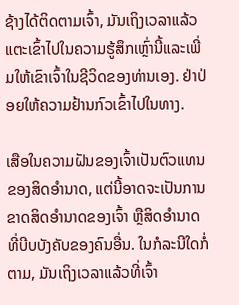ຊ້າງໄດ້ຕິດຕາມເຈົ້າ, ມັນເຖິງເວລາແລ້ວແຕະເຂົ້າໄປໃນຄວາມຮູ້ສຶກເຫຼົ່ານີ້ແລະເພີ່ມໃຫ້ເຂົາເຈົ້າໃນຊີວິດຂອງທ່ານເອງ. ຢ່າປ່ອຍໃຫ້ຄວາມຢ້ານກົວເຂົ້າໄປໃນທາງ.

ເສືອໃນຄວາມຝັນຂອງເຈົ້າເປັນຕົວແທນຂອງສິດອຳນາດ, ແຕ່ນີ້ອາດຈະເປັນການຂາດສິດອຳນາດຂອງເຈົ້າ ຫຼືສິດອຳນາດທີ່ບີບບັງຄັບຂອງຄົນອື່ນ. ໃນກໍລະນີໃດກໍ່ຕາມ, ມັນເຖິງເວລາແລ້ວທີ່ເຈົ້າ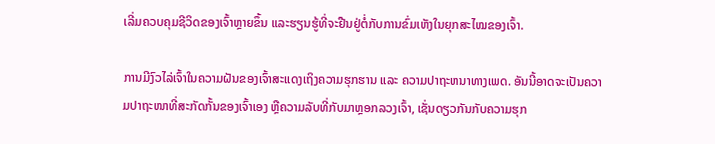ເລີ່ມຄວບຄຸມຊີວິດຂອງເຈົ້າຫຼາຍຂຶ້ນ ແລະຮຽນຮູ້ທີ່ຈະຢືນຢູ່ຕໍ່ກັບການຂົ່ມເຫັງໃນຍຸກສະໄໝຂອງເຈົ້າ.

ການມີງົວໄລ່ເຈົ້າໃນຄວາມຝັນຂອງເຈົ້າສະແດງເຖິງຄວາມຮຸກຮານ ແລະ ຄວາມປາຖະຫນາທາງເພດ. ອັນນີ້ອາດຈະເປັນຄວາມປາຖະໜາທີ່ສະກັດກັ້ນຂອງເຈົ້າເອງ ຫຼືຄວາມລັບທີ່ກັບມາຫຼອກລວງເຈົ້າ, ເຊັ່ນດຽວກັນກັບຄວາມຮຸກ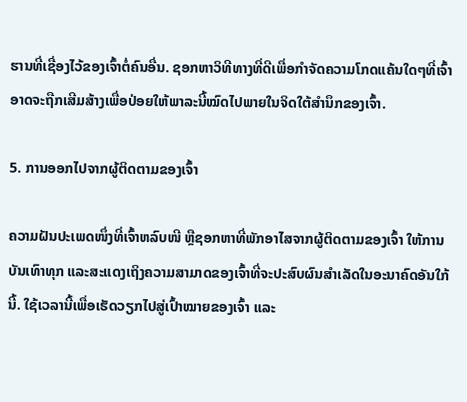ຮານທີ່ເຊື່ອງໄວ້ຂອງເຈົ້າຕໍ່ຄົນອື່ນ. ຊອກຫາວິທີທາງທີ່ດີເພື່ອກໍາຈັດຄວາມໂກດແຄ້ນໃດໆທີ່ເຈົ້າອາດຈະຖືກເສີມສ້າງເພື່ອປ່ອຍໃຫ້ພາລະນີ້ໝົດໄປພາຍໃນຈິດໃຕ້ສຳນຶກຂອງເຈົ້າ.

5. ການອອກໄປຈາກຜູ້ຕິດຕາມຂອງເຈົ້າ

ຄວາມຝັນປະເພດໜຶ່ງທີ່ເຈົ້າຫລົບໜີ ຫຼືຊອກຫາທີ່ພັກອາໄສຈາກຜູ້ຕິດຕາມຂອງເຈົ້າ ໃຫ້ການບັນເທົາທຸກ ແລະສະແດງເຖິງຄວາມສາມາດຂອງເຈົ້າທີ່ຈະປະສົບຜົນສໍາເລັດໃນອະນາຄົດອັນໃກ້ນີ້. ໃຊ້ເວລານີ້ເພື່ອເຮັດວຽກໄປສູ່ເປົ້າໝາຍຂອງເຈົ້າ ແລະ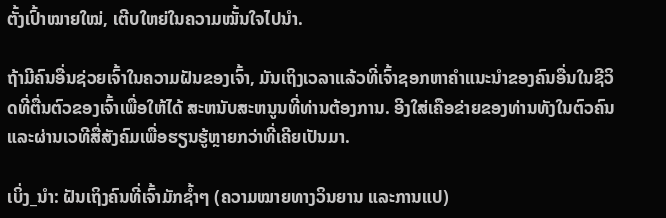ຕັ້ງເປົ້າໝາຍໃໝ່, ເຕີບໃຫຍ່ໃນຄວາມໝັ້ນໃຈໄປນຳ.

ຖ້າມີຄົນອື່ນຊ່ວຍເຈົ້າໃນຄວາມຝັນຂອງເຈົ້າ, ມັນເຖິງເວລາແລ້ວທີ່ເຈົ້າຊອກຫາຄຳແນະນຳຂອງຄົນອື່ນໃນຊີວິດທີ່ຕື່ນຕົວຂອງເຈົ້າເພື່ອໃຫ້ໄດ້ ສະຫນັບສະຫນູນທີ່ທ່ານຕ້ອງການ. ອີງໃສ່ເຄືອຂ່າຍຂອງທ່ານທັງໃນຕົວຄົນ ແລະຜ່ານເວທີສື່ສັງຄົມເພື່ອຮຽນຮູ້ຫຼາຍກວ່າທີ່ເຄີຍເປັນມາ.

ເບິ່ງ_ນຳ: ຝັນເຖິງຄົນທີ່ເຈົ້າມັກຊ້ຳໆ (ຄວາມໝາຍທາງວິນຍານ ແລະການແປ)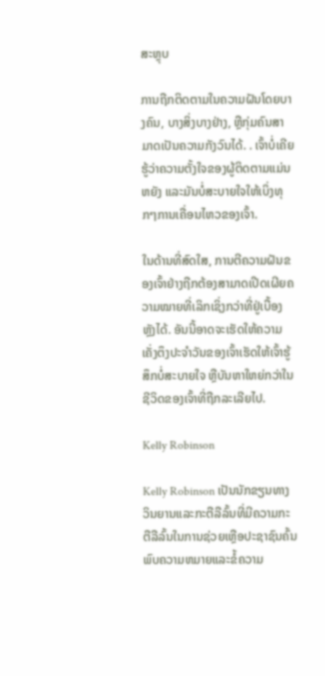ສະຫຼຸບ

ການຖືກຕິດຕາມໃນຄວາມຝັນໂດຍບາງຄົນ, ບາງສິ່ງບາງຢ່າງ, ຫຼືກຸ່ມຄົນສາມາດເປັນຄວາມກັງວົນໄດ້. . ເຈົ້າບໍ່ເຄີຍຮູ້ວ່າຄວາມຕັ້ງໃຈຂອງຜູ້ຕິດຕາມແມ່ນຫຍັງ ແລະມັນບໍ່ສະບາຍໃຈໃຫ້ເບິ່ງທຸກໆການເຄື່ອນໄຫວຂອງເຈົ້າ.

ໃນດ້ານທີ່ສົດໃສ, ການຕີຄວາມຝັນຂອງເຈົ້າຢ່າງຖືກຕ້ອງສາມາດເປີດເຜີຍຄວາມໝາຍທີ່ເລິກເຊິ່ງກວ່າທີ່ຢູ່ເບື້ອງຫຼັງໄດ້. ອັນນີ້ອາດຈະເຮັດໃຫ້ຄວາມເຄັ່ງຕຶງປະຈໍາວັນຂອງເຈົ້າເຮັດໃຫ້ເຈົ້າຮູ້ສຶກບໍ່ສະບາຍໃຈ ຫຼືບັນຫາໃຫຍ່ກວ່າໃນຊີວິດຂອງເຈົ້າທີ່ຖືກລະເລີຍໄປ.

Kelly Robinson

Kelly Robinson ເປັນນັກຂຽນທາງວິນຍານແລະກະຕືລືລົ້ນທີ່ມີຄວາມກະຕືລືລົ້ນໃນການຊ່ວຍເຫຼືອປະຊາຊົນຄົ້ນພົບຄວາມຫມາຍແລະຂໍ້ຄວາມ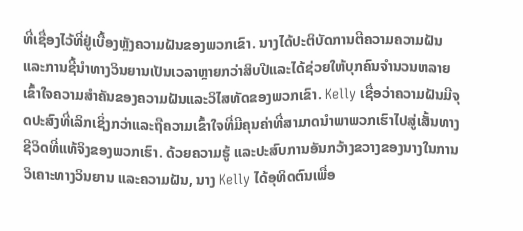ທີ່ເຊື່ອງໄວ້ທີ່ຢູ່ເບື້ອງຫຼັງຄວາມຝັນຂອງພວກເຂົາ. ນາງໄດ້ປະຕິບັດການຕີຄວາມຄວາມຝັນແລະການຊີ້ນໍາທາງວິນຍານເປັນເວລາຫຼາຍກວ່າສິບປີແລະໄດ້ຊ່ວຍໃຫ້ບຸກຄົນຈໍານວນຫລາຍເຂົ້າໃຈຄວາມສໍາຄັນຂອງຄວາມຝັນແລະວິໄສທັດຂອງພວກເຂົາ. Kelly ເຊື່ອວ່າຄວາມຝັນມີຈຸດປະສົງທີ່ເລິກເຊິ່ງກວ່າແລະຖືຄວາມເຂົ້າໃຈທີ່ມີຄຸນຄ່າທີ່ສາມາດນໍາພາພວກເຮົາໄປສູ່ເສັ້ນທາງຊີວິດທີ່ແທ້ຈິງຂອງພວກເຮົາ. ດ້ວຍຄວາມຮູ້ ແລະປະສົບການອັນກວ້າງຂວາງຂອງນາງໃນການວິເຄາະທາງວິນຍານ ແລະຄວາມຝັນ, ນາງ Kelly ໄດ້ອຸທິດຕົນເພື່ອ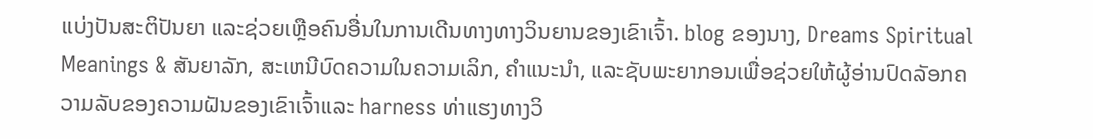ແບ່ງປັນສະຕິປັນຍາ ແລະຊ່ວຍເຫຼືອຄົນອື່ນໃນການເດີນທາງທາງວິນຍານຂອງເຂົາເຈົ້າ. blog ຂອງນາງ, Dreams Spiritual Meanings & ສັນຍາລັກ, ສະເຫນີບົດຄວາມໃນຄວາມເລິກ, ຄໍາແນະນໍາ, ແລະຊັບພະຍາກອນເພື່ອຊ່ວຍໃຫ້ຜູ້ອ່ານປົດລັອກຄວາມລັບຂອງຄວາມຝັນຂອງເຂົາເຈົ້າແລະ harness ທ່າແຮງທາງວິ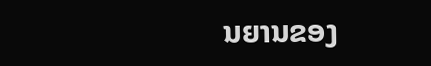ນຍານຂອງ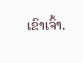ເຂົາເຈົ້າ.